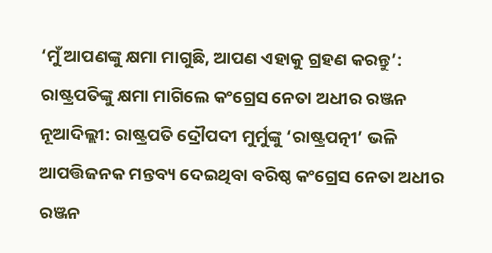‘ମୁଁ ଆପଣଙ୍କୁ କ୍ଷମା ମାଗୁଛି, ଆପଣ ଏହାକୁ ଗ୍ରହଣ କରନ୍ତୁ’: ରାଷ୍ଟ୍ରପତିଙ୍କୁ କ୍ଷମା ମାଗିଲେ କଂଗ୍ରେସ ନେତା ଅଧୀର ରଞ୍ଜନ
ନୂଆଦିଲ୍ଲୀ: ରାଷ୍ଟ୍ରପତି ଦ୍ରୌପଦୀ ମୁର୍ମୁଙ୍କୁ ‘ରାଷ୍ଟ୍ରପତ୍ନୀ’ ଭଳି ଆପତ୍ତିଜନକ ମନ୍ତବ୍ୟ ଦେଇଥିବା ବରିଷ୍ଠ କଂଗ୍ରେସ ନେତା ଅଧୀର ରଞ୍ଜନ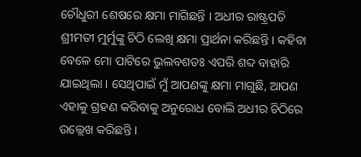ଚୌଧୁରୀ ଶେଷରେ କ୍ଷମା ମାଗିଛନ୍ତି । ଅଧୀର ରାଷ୍ଟ୍ରପତି ଶ୍ରୀମତୀ ମୁର୍ମୁଙ୍କୁ ଚିଠି ଲେଖି କ୍ଷମା ପ୍ରାର୍ଥନା କରିଛନ୍ତି । କହିବା ବେଳେ ମୋ ପାଟିରେ ଭୁଲବଶତଃ ଏପରି ଶବ୍ଦ ବାହାରି ଯାଇଥିଲା । ସେଥିପାଇଁ ମୁଁ ଆପଣଙ୍କୁ କ୍ଷମା ମାଗୁଛି, ଆପଣ ଏହାକୁ ଗ୍ରହଣ କରିବାକୁ ଅନୁରୋଧ ବୋଲି ଅଧୀର ଚିଠିରେ ଉଲ୍ଲେଖ କରିଛନ୍ତି ।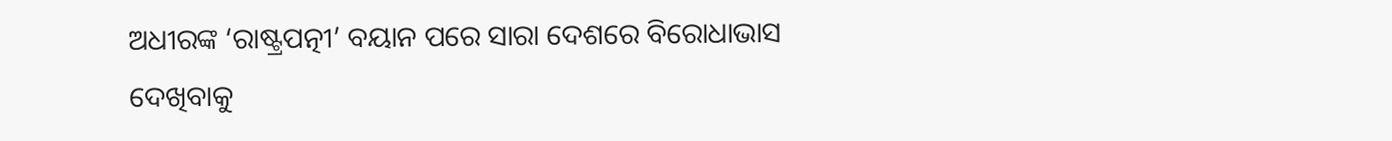ଅଧୀରଙ୍କ ‘ରାଷ୍ଟ୍ରପତ୍ନୀ’ ବୟାନ ପରେ ସାରା ଦେଶରେ ବିରୋଧାଭାସ ଦେଖିବାକୁ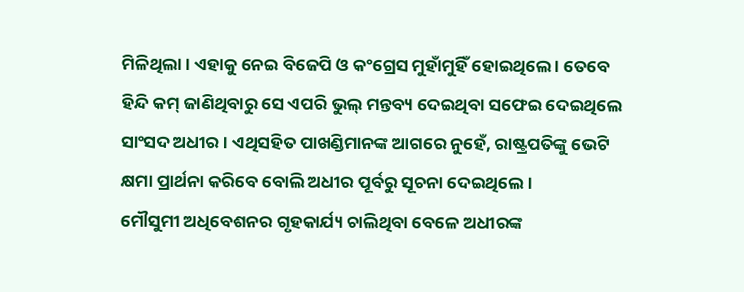ମିଳିଥିଲା । ଏହାକୁ ନେଇ ବିଜେପି ଓ କଂଗ୍ରେସ ମୁହାଁମୁହିଁ ହୋଇଥିଲେ । ତେବେ ହିନ୍ଦି କମ୍ ଜାଣିଥିବାରୁ ସେ ଏପରି ଭୁଲ୍ ମନ୍ତବ୍ୟ ଦେଇଥିବା ସଫେଇ ଦେଇଥିଲେ ସାଂସଦ ଅଧୀର । ଏଥିସହିତ ପାଖଣ୍ଡିମାନଙ୍କ ଆଗରେ ନୁହେଁ, ରାଷ୍ଟ୍ରପତିଙ୍କୁ ଭେଟି କ୍ଷମା ପ୍ରାର୍ଥନା କରିବେ ବୋଲି ଅଧୀର ପୂର୍ବରୁ ସୂଚନା ଦେଇଥିଲେ ।
ମୌସୁମୀ ଅଧିବେଶନର ଗୃହକାର୍ଯ୍ୟ ଚାଲିଥିବା ବେଳେ ଅଧୀରଙ୍କ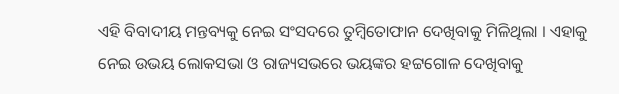ଏହି ବିବାଦୀୟ ମନ୍ତବ୍ୟକୁ ନେଇ ସଂସଦରେ ତୁମ୍ବିତୋଫାନ ଦେଖିବାକୁ ମିଳିଥିଲା । ଏହାକୁ ନେଇ ଉଭୟ ଲୋକସଭା ଓ ରାଜ୍ୟସଭରେ ଭୟଙ୍କର ହଟ୍ଟଗୋଳ ଦେଖିବାକୁ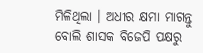ମିଳିଥିଲା । ଅଧୀର କ୍ଷମା ମାଗନ୍ତୁ ବୋଲି ଶାସକ ବିଜେପି ପକ୍ଷରୁ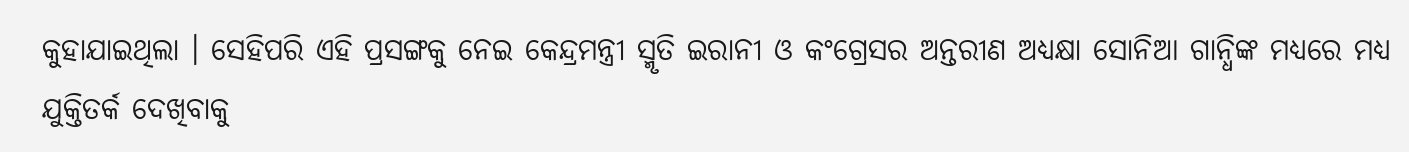କୁହାଯାଇଥିଲା । ସେହିପରି ଏହି ପ୍ରସଙ୍ଗକୁ ନେଇ କେନ୍ଦ୍ରମନ୍ତ୍ରୀ ସ୍ମୃତି ଇରାନୀ ଓ କଂଗ୍ରେସର ଅନ୍ତରୀଣ ଅଧ୍ୟକ୍ଷା ସୋନିଆ ଗାନ୍ଧିଙ୍କ ମଧ୍ୟରେ ମଧ୍ୟ ଯୁକ୍ତିତର୍କ ଦେଖିବାକୁ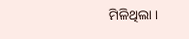ମିଳିଥିଲା ।